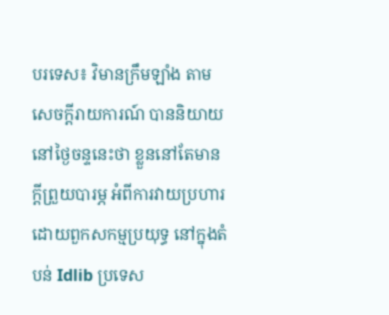បរទេស៖ វិមានក្រឹមឡាំង តាមសេចក្តីរាយការណ៍ បាននិយាយនៅថ្ងៃចន្ទនេះថា ខ្លួននៅតែមានក្តីព្រួយបារម្ភ អំពីការវាយប្រហារ ដោយពួកសកម្មប្រយុទ្ធ នៅក្នុងតំបន់ Idlib ប្រទេស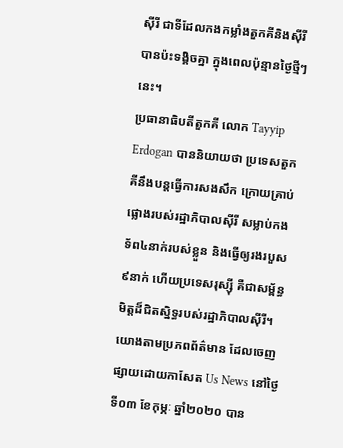ស៊ីរី ជាទីដែលកងកម្លាំងតួកគីនិងស៊ីរី បានប៉ះទង្គិចគ្នា ក្នុងពេលប៉ុន្មានថ្ងៃថ្មីៗនេះ។
ប្រធានាធិបតីតួកគី លោក Tayyip Erdogan បាននិយាយថា ប្រទេសតួកគីនឹងបន្តធ្វើការសងសឹក ក្រោយគ្រាប់ផ្លោងរបស់រដ្ឋាភិបាលស៊ីរី សម្លាប់កងទ័ព៤នាក់របស់ខ្លួន និងធ្វើឲ្យរងរបួស៩នាក់ ហើយប្រទេសរុស្ស៊ី គឺជាសម្ព័ន្ធមិត្តដ៏ជិតស្និទ្ធរបស់រដ្ឋាភិបាលស៊ីរី។
យោងតាមប្រភពព័ត៌មាន ដែលចេញផ្សាយដោយកាសែត Us News នៅថ្ងៃទី០៣ ខែកុម្ភៈ ឆ្នាំ២០២០ បាន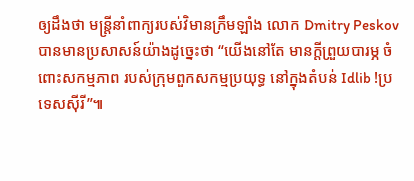ឲ្យដឹងថា មន្ត្រីនាំពាក្យរបស់វិមានក្រឹមឡាំង លោក Dmitry Peskov បានមានប្រសាសន៍យ៉ាងដូច្នេះថា “យើងនៅតែ មានក្តីព្រួយបារម្ភ ចំពោះសកម្មភាព របស់ក្រុមពួកសកម្មប្រយុទ្ធ នៅក្នុងតំបន់ Idlib !ប្រទេសស៊ីរី”៕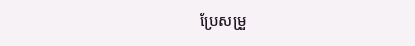ប្រែសម្រួ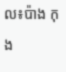ល៖ប៉ាង កុង